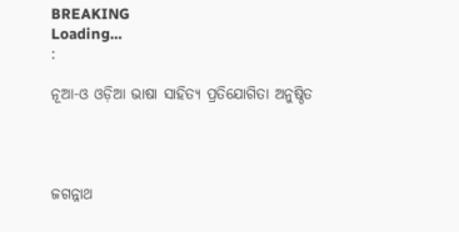BREAKING
Loading...
:

ନୂଆ-ଓ ଓଡ଼ିଆ ଭାଷା ସାହିତ୍ୟ ପ୍ରତିଯୋଗିତା ଅନୁଷ୍ଠିତ




ଜଗନ୍ନାଥ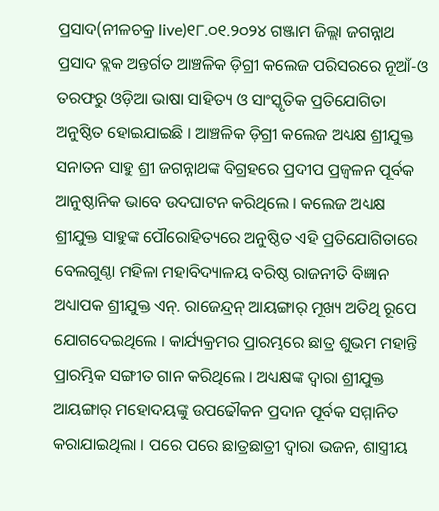ପ୍ରସାଦ(ନୀଳଚକ୍ର live)୧୮.୦୧.୨୦୨୪ ଗଞ୍ଜାମ ଜିଲ୍ଲା ଜଗନ୍ନାଥ ପ୍ରସାଦ ବ୍ଲକ ଅନ୍ତର୍ଗତ ଆଞ୍ଚଳିକ ଡ଼ିଗ୍ରୀ କଲେଜ ପରିସରରେ ନୂଆଁ-ଓ ତରଫରୁ ଓଡ଼ିଆ ଭାଷା ସାହିତ୍ୟ ଓ ସାଂସ୍କୃତିକ ପ୍ରତିଯୋଗିତା ଅନୁଷ୍ଠିତ ହୋଇଯାଇଛି । ଆଞ୍ଚଳିକ ଡ଼ିଗ୍ରୀ କଲେଜ ଅଧ୍ୟକ୍ଷ ଶ୍ରୀଯୁକ୍ତ ସନାତନ ସାହୁ ଶ୍ରୀ ଜଗନ୍ନାଥଙ୍କ ବିଗ୍ରହରେ ପ୍ରଦୀପ ପ୍ରଜ୍ବଳନ ପୂର୍ବକ ଆନୁଷ୍ଠାନିକ ଭାବେ ଉଦଘାଟନ କରିଥିଲେ । କଲେଜ ଅଧ୍ୟକ୍ଷ ଶ୍ରୀଯୁକ୍ତ ସାହୁଙ୍କ ପୌରୋହିତ୍ୟରେ ଅନୁଷ୍ଠିତ ଏହି ପ୍ରତିଯୋଗିତାରେ ବେଲଗୁଣ୍ଠା ମହିଳା ମହାବିଦ୍ୟାଳୟ ବରିଷ୍ଠ ରାଜନୀତି ବିଜ୍ଞାନ ଅଧ୍ୟାପକ ଶ୍ରୀଯୁକ୍ତ ଏନ୍. ରାଜେନ୍ଦ୍ରନ୍ ଆୟଙ୍ଗାର୍ ମୂଖ୍ୟ ଅତିଥି ରୂପେ ଯୋଗଦେଇଥିଲେ । କାର୍ଯ୍ୟକ୍ରମର ପ୍ରାରମ୍ଭରେ ଛାତ୍ର ଶୁଭମ ମହାନ୍ତି ପ୍ରାରମ୍ଭିକ ସଙ୍ଗୀତ ଗାନ କରିଥିଲେ । ଅଧ୍ୟକ୍ଷଙ୍କ ଦ୍ଵାରା ଶ୍ରୀଯୁକ୍ତ ଆୟଙ୍ଗାର୍ ମହୋଦୟଙ୍କୁ ଉପଢୌକନ ପ୍ରଦାନ ପୂର୍ବକ ସମ୍ମାନିତ କରାଯାଇଥିଲା । ପରେ ପରେ ଛାତ୍ରଛାତ୍ରୀ ଦ୍ୱାରା ଭଜନ, ଶାସ୍ତ୍ରୀୟ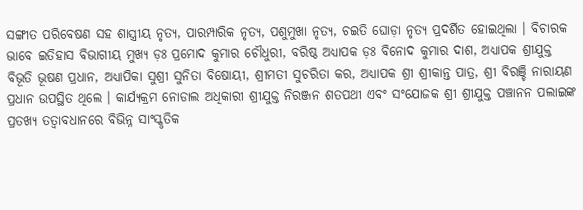ସଙ୍ଗୀତ ପରିବେଷଣ ସହ ଶାସ୍ତ୍ରୀୟ ନୃତ୍ୟ, ପାରମ୍ପାରିକ ନୃତ୍ୟ, ପଶୁମୁଖା ନୃତ୍ୟ, ଚଇତି ଘୋଡ଼ା ନୃତ୍ୟ ପ୍ରଦର୍ଶିତ ହୋଇଥିଲା । ବିଚାରକ ଭାବେ ଇତିହାସ ବିଭାଗୀୟ ମୁଖ୍ୟ ଡ଼ଃ ପ୍ରମୋଦ କୁମାର ଚୌଧୁରୀ, ବରିଷ୍ଠ ଅଧ୍ୟାପକ ଡ଼ଃ ବିନୋଦ କୁମାର ଦାଶ, ଅଧ୍ୟାପକ ଶ୍ରୀଯୁକ୍ତ ବିଭୂତି ଭୂଷଣ ପ୍ରଧାନ, ଅଧ୍ୟାପିକା ସୁଶ୍ରୀ ସୁନିତା ବିଷୋୟୀ, ଶ୍ରୀମତୀ ସୁଚରିତା କର, ଅଧ୍ୟାପକ ଶ୍ରୀ ଶ୍ରୀକାନ୍ତ ପାତ୍ର, ଶ୍ରୀ ବିରଞ୍ଚି ନାରାୟଣ ପ୍ରଧାନ ଉପସ୍ଥିତ ଥିଲେ । କାର୍ଯ୍ୟକ୍ରମ ନୋଡାଲ ଅଧିକାରୀ ଶ୍ରୀଯୁକ୍ତ ନିରଞ୍ଜନ ଶତପଥୀ ଏବଂ ସଂଯୋଜକ ଶ୍ରୀ ଶ୍ରୀଯୁକ୍ତ ପଞ୍ଚାନନ ପଲାଇଙ୍କ ପ୍ରତଖ୍ୟ ତତ୍ବାବଧାନରେ ବିଭିନ୍ନ ସାଂସ୍କୃତିକ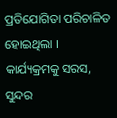ପ୍ରତିଯୋଗିତା ପରିଚାଳିତ ହୋଇଥିଲା । କାର୍ଯ୍ୟକ୍ରମକୁ ସରସ, ସୁନ୍ଦର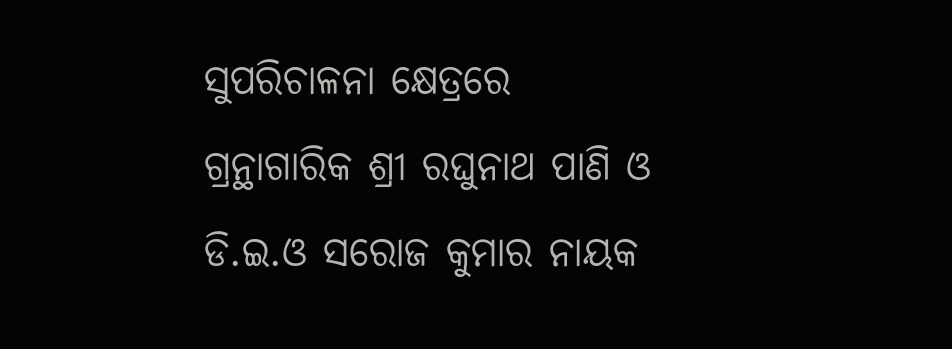ସୁପରିଚାଳନା କ୍ଷେତ୍ରରେ ଗ୍ରନ୍ଥାଗାରିକ ଶ୍ରୀ ରଘୁନାଥ ପାଣି ଓ ଡି.ଇ.ଓ ସରୋଜ କୁମାର ନାୟକ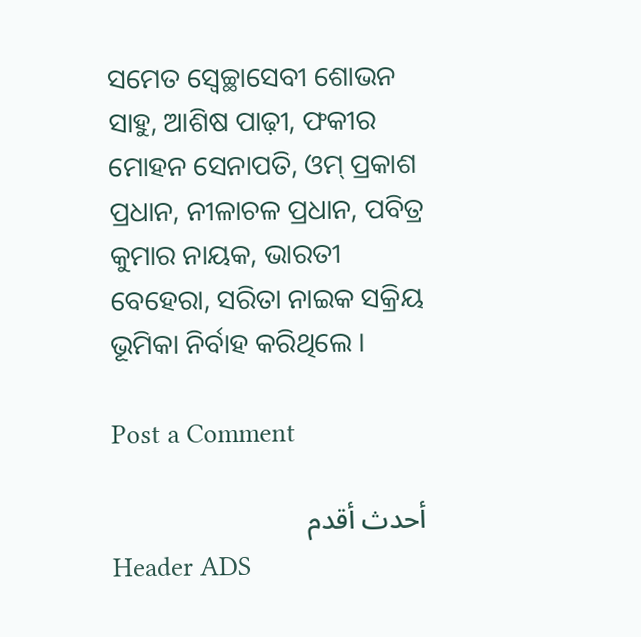ସମେତ ସ୍ବେଚ୍ଛାସେବୀ ଶୋଭନ ସାହୁ, ଆଶିଷ ପାଢ଼ୀ, ଫକୀର ମୋହନ ସେନାପତି, ଓମ୍ ପ୍ରକାଶ ପ୍ରଧାନ, ନୀଳାଚଳ ପ୍ରଧାନ, ପବିତ୍ର କୁମାର ନାୟକ, ଭାରତୀ ବେହେରା, ସରିତା ନାଇକ ସକ୍ରିୟ ଭୂମିକା ନିର୍ବାହ କରିଥିଲେ ।

Post a Comment

أحدث أقدم
Header ADS